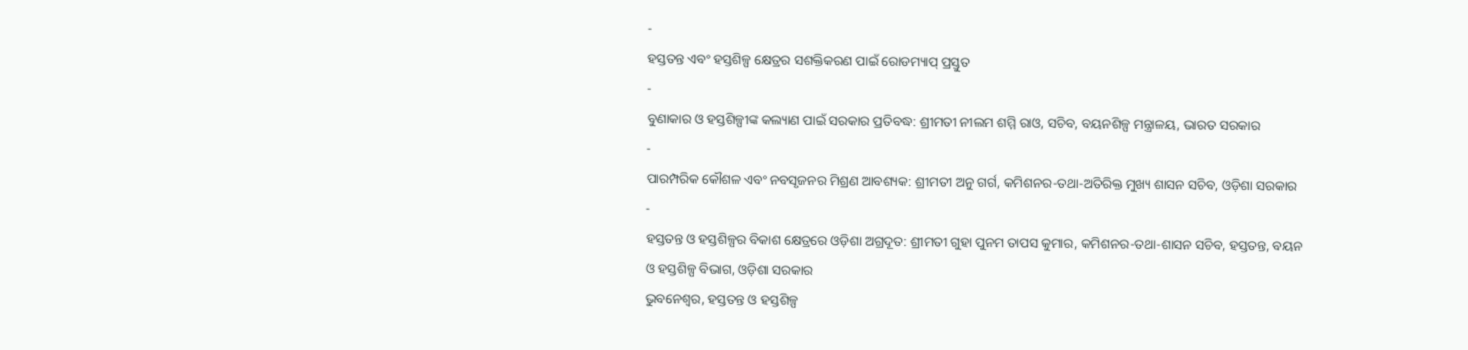-
ହସ୍ତତନ୍ତ ଏବଂ ହସ୍ତଶିଳ୍ପ କ୍ଷେତ୍ରର ସଶକ୍ତିକରଣ ପାଇଁ ରୋଡମ୍ୟାପ୍ ପ୍ରସ୍ତୁତ
-
ବୁଣାକାର ଓ ହସ୍ତଶିଳ୍ପୀଙ୍କ କଲ୍ୟାଣ ପାଇଁ ସରକାର ପ୍ରତିବଦ୍ଧ: ଶ୍ରୀମତୀ ନୀଲମ ଶମ୍ମି ରାଓ, ସଚିବ, ବୟନଶିଳ୍ପ ମନ୍ତ୍ରାଳୟ, ଭାରତ ସରକାର
-
ପାରମ୍ପରିକ କୌଶଳ ଏବଂ ନବସୃଜନର ମିଶ୍ରଣ ଆବଶ୍ୟକ: ଶ୍ରୀମତୀ ଅନୁ ଗର୍ଗ, କମିଶନର-ତଥା-ଅତିରିକ୍ତ ମୁଖ୍ୟ ଶାସନ ସଚିବ, ଓଡ଼ିଶା ସରକାର
-
ହସ୍ତତନ୍ତ ଓ ହସ୍ତଶିଳ୍ପର ବିକାଶ କ୍ଷେତ୍ରରେ ଓଡ଼ିଶା ଅଗ୍ରଦୂତ: ଶ୍ରୀମତୀ ଗୁହା ପୁନମ ତାପସ କୁମାର, କମିଶନର-ତଥା-ଶାସନ ସଚିବ, ହସ୍ତତନ୍ତ, ବୟନ ଓ ହସ୍ତଶିଳ୍ପ ବିଭାଗ, ଓଡ଼ିଶା ସରକାର
ଭୁବନେଶ୍ୱର, ହସ୍ତତନ୍ତ ଓ ହସ୍ତଶିଳ୍ପ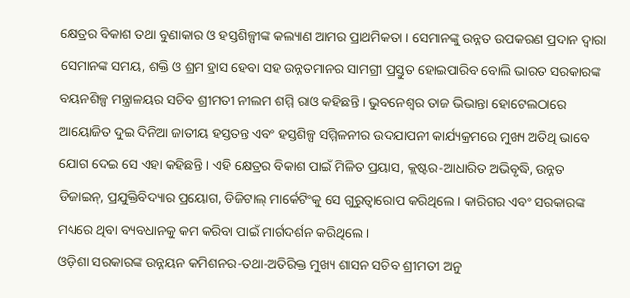କ୍ଷେତ୍ରର ବିକାଶ ତଥା ବୁଣାକାର ଓ ହସ୍ତଶିଳ୍ପୀଙ୍କ କଲ୍ୟାଣ ଆମର ପ୍ରାଥମିକତା । ସେମାନଙ୍କୁ ଉନ୍ନତ ଉପକରଣ ପ୍ରଦାନ ଦ୍ଵାରା ସେମାନଙ୍କ ସମୟ, ଶକ୍ତି ଓ ଶ୍ରମ ହ୍ରାସ ହେବା ସହ ଉନ୍ନତମାନର ସାମଗ୍ରୀ ପ୍ରସ୍ତୁତ ହୋଇପାରିବ ବୋଲି ଭାରତ ସରକାରଙ୍କ ବୟନଶିଳ୍ପ ମନ୍ତ୍ରାଳୟର ସଚିବ ଶ୍ରୀମତୀ ନୀଲମ ଶମ୍ମି ରାଓ କହିଛନ୍ତି । ଭୁବନେଶ୍ୱର ତାଜ ଭିଭାନ୍ତା ହୋଟେଲଠାରେ ଆୟୋଜିତ ଦୁଇ ଦିନିଆ ଜାତୀୟ ହସ୍ତତନ୍ତ ଏବଂ ହସ୍ତଶିଳ୍ପ ସମ୍ମିଳନୀର ଉଦଯାପନୀ କାର୍ଯ୍ୟକ୍ରମରେ ମୁଖ୍ୟ ଅତିଥି ଭାବେ ଯୋଗ ଦେଇ ସେ ଏହା କହିଛନ୍ତି । ଏହି କ୍ଷେତ୍ରର ବିକାଶ ପାଇଁ ମିଳିତ ପ୍ରୟାସ, କ୍ଲଷ୍ଟର-ଆଧାରିତ ଅଭିବୃଦ୍ଧି, ଉନ୍ନତ ଡିଜାଇନ୍, ପ୍ରଯୁକ୍ତିବିଦ୍ୟାର ପ୍ରୟୋଗ, ଡିଜିଟାଲ୍ ମାର୍କେଟିଂକୁ ସେ ଗୁରୁତ୍ଵାରୋପ କରିଥିଲେ । କାରିଗର ଏବଂ ସରକାରଙ୍କ ମଧ୍ୟରେ ଥିବା ବ୍ୟବଧାନକୁ କମ କରିବା ପାଇଁ ମାର୍ଗଦର୍ଶନ କରିଥିଲେ ।
ଓଡ଼ିଶା ସରକାରଙ୍କ ଉନ୍ନୟନ କମିଶନର-ତଥା-ଅତିରିକ୍ତ ମୁଖ୍ୟ ଶାସନ ସଚିବ ଶ୍ରୀମତୀ ଅନୁ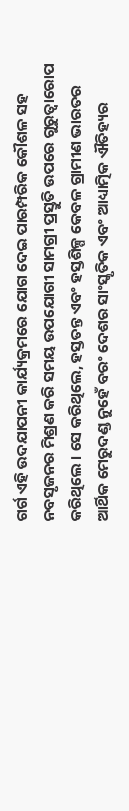ଗର୍ଗ ଏହି ଉଦଯାପନୀ କାର୍ଯ୍ୟକ୍ରମରେ ଯୋଗ ଦେଇ ପାରମ୍ପରିକ କୌଶଳ ସହ ନବସୃଜନର ମିଶ୍ରଣ କରି ସମୟ ଉପଯୋଗୀ ସାମଗ୍ରୀ ପ୍ରସ୍ତୁତି ଉପରେ ଗୁରୁତ୍ୱାରୋପ କରିଥିଲେ । ସେ କରିଥିଲେ, ହସ୍ତତନ୍ତ ଏବଂ ହସ୍ତଶିଳ୍ପ କେବଳ ଗ୍ରାମୀଣ ଭାରତର ଆର୍ଥିକ ମେରୁଦଣ୍ଡ ନୁହେଁ ବରଂ ଦେଶର ସାଂସ୍କୃତିକ ଏବଂ ଆଧ୍ୟାତ୍ମିକ ଐତିହ୍ୟର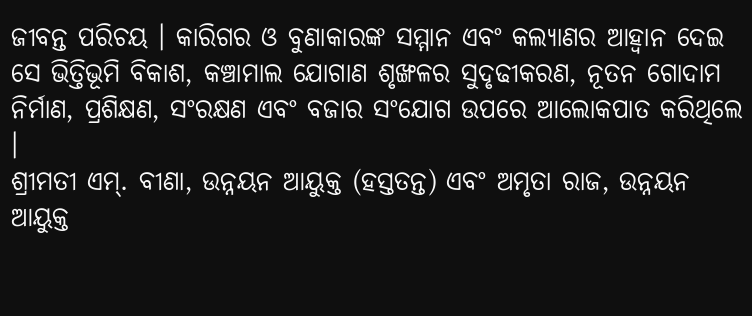ଜୀବନ୍ତ ପରିଚୟ । କାରିଗର ଓ ବୁଣାକାରଙ୍କ ସମ୍ମାନ ଏବଂ କଲ୍ୟାଣର ଆହ୍ୱାନ ଦେଇ ସେ ଭିତ୍ତିଭୂମି ବିକାଶ, କଞ୍ଚାମାଲ ଯୋଗାଣ ଶୃଙ୍ଖଳର ସୁଦୃଢୀକରଣ, ନୂତନ ଗୋଦାମ ନିର୍ମାଣ, ପ୍ରଶିକ୍ଷଣ, ସଂରକ୍ଷଣ ଏବଂ ବଜାର ସଂଯୋଗ ଉପରେ ଆଲୋକପାତ କରିଥିଲେ ।
ଶ୍ରୀମତୀ ଏମ୍. ବୀଣା, ଉନ୍ନୟନ ଆୟୁକ୍ତ (ହସ୍ତତନ୍ତ) ଏବଂ ଅମୃତା ରାଜ, ଉନ୍ନୟନ ଆୟୁକ୍ତ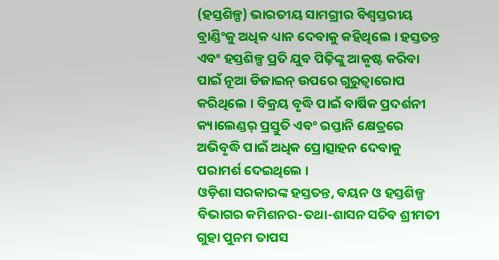(ହସ୍ତଶିଳ୍ପ) ଭାରତୀୟ ସାମଗ୍ରୀର ବିଶ୍ୱସ୍ତରୀୟ ବ୍ରାଣ୍ଡିଂକୁ ଅଧିକ ଧ୍ୟାନ ଦେବାକୁ କହିଥିଲେ । ହସ୍ତତନ୍ତ ଏବଂ ହସ୍ତଶିଳ୍ପ ପ୍ରତି ଯୁବ ପିଢ଼ିଙ୍କୁ ଆକୃଷ୍ଟ କରିବା ପାଇଁ ନୂଆ ଡିଜାଇନ୍ ଉପରେ ଗୁରୁତ୍ଵାରୋପ କରିଥିଲେ । ବିକ୍ରୟ ବୃଦ୍ଧି ପାଇଁ ବାର୍ଷିକ ପ୍ରଦର୍ଶନୀ କ୍ୟାଲେଣ୍ଡର୍ ପ୍ରସ୍ତୁତି ଏବଂ ରପ୍ତାନି କ୍ଷେତ୍ରରେ ଅଭିବୃଦ୍ଧି ପାଇଁ ଅଧିକ ପ୍ରୋତ୍ସାହନ ଦେବାକୁ ପରାମର୍ଶ ଦେଇଥିଲେ ।
ଓଡ଼ିଶା ସରକାରଙ୍କ ହସ୍ତତନ୍ତ, ବୟନ ଓ ହସ୍ତଶିଳ୍ପ ବିଭାଗର କମିଶନର-ତଥା-ଶାସନ ସଚିବ ଶ୍ରୀମତୀ ଗୁହା ପୁନମ ତାପସ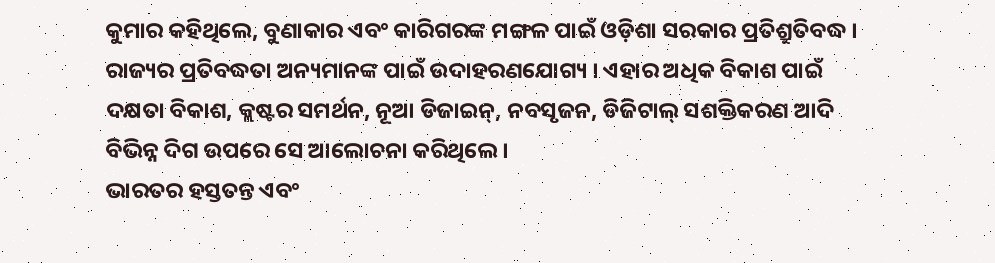କୁମାର କହିଥିଲେ, ବୁଣାକାର ଏବଂ କାରିଗରଙ୍କ ମଙ୍ଗଳ ପାଇଁ ଓଡ଼ିଶା ସରକାର ପ୍ରତିଶ୍ରୁତିବଦ୍ଧ । ରାଜ୍ୟର ପ୍ରତିବଦ୍ଧତା ଅନ୍ୟମାନଙ୍କ ପାଇଁ ଉଦାହରଣଯୋଗ୍ୟ । ଏହାର ଅଧିକ ବିକାଶ ପାଇଁ ଦକ୍ଷତା ବିକାଶ, କ୍ଲଷ୍ଟର ସମର୍ଥନ, ନୂଆ ଡିଜାଇନ୍, ନବସୃଜନ, ଡିଜିଟାଲ୍ ସଶକ୍ତିକରଣ ଆଦି ବିଭିନ୍ନ ଦିଗ ଉପରେ ସେ ଆଲୋଚନା କରିଥିଲେ ।
ଭାରତର ହସ୍ତତନ୍ତ ଏବଂ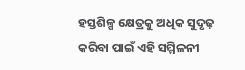ହସ୍ତଶିଳ୍ପ କ୍ଷେତ୍ରକୁ ଅଧିକ ସୁଦୃଢ଼ କରିବା ପାଇଁ ଏହି ସମ୍ମିଳନୀ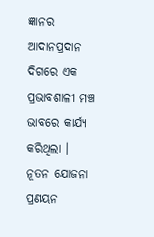ଜ୍ଞାନର ଆଦାନପ୍ରଦାନ ଦିଗରେ ଏକ ପ୍ରଭାବଶାଳୀ ମଞ୍ଚ ଭାବରେ କାର୍ଯ୍ୟ କରିଥିଲା । ନୂତନ ଯୋଜନା ପ୍ରଣୟନ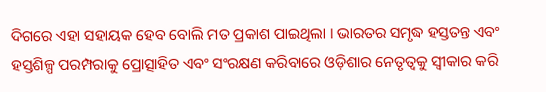ଦିଗରେ ଏହା ସହାୟକ ହେବ ବୋଲି ମତ ପ୍ରକାଶ ପାଇଥିଲା । ଭାରତର ସମୃଦ୍ଧ ହସ୍ତତନ୍ତ ଏବଂ ହସ୍ତଶିଳ୍ପ ପରମ୍ପରାକୁ ପ୍ରୋତ୍ସାହିତ ଏବଂ ସଂରକ୍ଷଣ କରିବାରେ ଓଡ଼ିଶାର ନେତୃତ୍ୱକୁ ସ୍ୱୀକାର କରି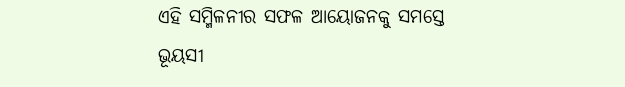ଏହି ସମ୍ମିଳନୀର ସଫଳ ଆୟୋଜନକୁ ସମସ୍ତେ ଭୂୟସୀ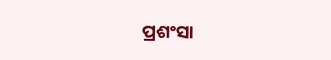ପ୍ରଶଂସା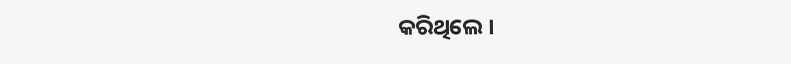କରିଥିଲେ ।